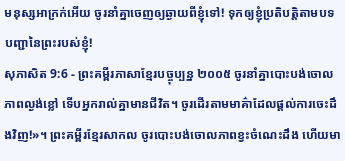មនុស្សអាក្រក់អើយ ចូរនាំគ្នាចេញឲ្យឆ្ងាយពីខ្ញុំទៅ! ទុកឲ្យខ្ញុំប្រតិបត្តិតាមបទបញ្ជានៃព្រះរបស់ខ្ញុំ!
សុភាសិត 9:6 - ព្រះគម្ពីរភាសាខ្មែរបច្ចុប្បន្ន ២០០៥ ចូរនាំគ្នាបោះបង់ចោលភាពល្ងង់ខ្លៅ ទើបអ្នករាល់គ្នាមានជីវិត។ ចូរដើរតាមមាគ៌ាដែលផ្ដល់ការចេះដឹងវិញ!»។ ព្រះគម្ពីរខ្មែរសាកល ចូរបោះបង់ចោលភាពខ្វះចំណេះដឹង ហើយមា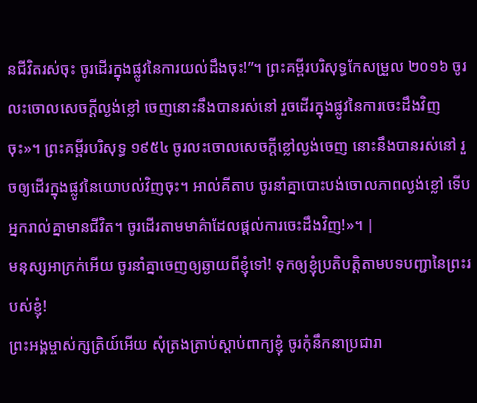នជីវិតរស់ចុះ ចូរដើរក្នុងផ្លូវនៃការយល់ដឹងចុះ!”។ ព្រះគម្ពីរបរិសុទ្ធកែសម្រួល ២០១៦ ចូរលះចោលសេចក្ដីល្ងង់ខ្លៅ ចេញនោះនឹងបានរស់នៅ រួចដើរក្នុងផ្លូវនៃការចេះដឹងវិញចុះ»។ ព្រះគម្ពីរបរិសុទ្ធ ១៩៥៤ ចូរលះចោលសេចក្ដីខ្លៅល្ងង់ចេញ នោះនឹងបានរស់នៅ រួចឲ្យដើរក្នុងផ្លូវនៃយោបល់វិញចុះ។ អាល់គីតាប ចូរនាំគ្នាបោះបង់ចោលភាពល្ងង់ខ្លៅ ទើបអ្នករាល់គ្នាមានជីវិត។ ចូរដើរតាមមាគ៌ាដែលផ្ដល់ការចេះដឹងវិញ!»។ |
មនុស្សអាក្រក់អើយ ចូរនាំគ្នាចេញឲ្យឆ្ងាយពីខ្ញុំទៅ! ទុកឲ្យខ្ញុំប្រតិបត្តិតាមបទបញ្ជានៃព្រះរបស់ខ្ញុំ!
ព្រះអង្គម្ចាស់ក្សត្រិយ៍អើយ សុំត្រងត្រាប់ស្ដាប់ពាក្យខ្ញុំ ចូរកុំនឹកនាប្រជារា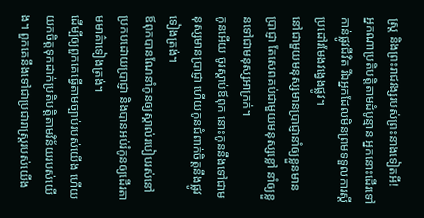ស្ត្រ និងព្រះរាជវង្សរបស់ព្រះនាងទៀតអី!
អ្នកណាប្រតិបត្តិតាមដំបូន្មាន អ្នកនោះដើរទៅកាន់ផ្លូវជីវិត រីឯអ្នកដែលមិនព្រមទទួលការស្ដីប្រដៅរមែងវង្វេងផ្លូវ។
នៅជាមួយមនុស្សមានប្រាជ្ញានាំឲ្យខ្លួនមានប្រាជ្ញា តែសេពគប់ជាមួយមនុស្សខ្លៅ នាំឲ្យខ្លួនទៅជាមនុស្សអាក្រក់។
កូនអើយ ចូរស្ដាប់ឪពុក នោះកូននឹងទៅជាមនុស្សមានប្រាជ្ញា ហើយកូនជំពាក់ចិត្តនឹងផ្លូវទៀងត្រង់។
ឪពុកបានណែនាំកូនឲ្យស្គាល់របៀបរស់នៅប្រកបដោយប្រាជ្ញា និងបានអប់រំកូនឲ្យដើរតាមមាគ៌ាទៀងត្រង់។
ដើម្បីឲ្យពួកគេធ្វើតាមច្បាប់របស់យើង ហើយយកចិត្តទុកដាក់ប្រតិបត្តិតាមវិន័យរបស់យើង។ ពួកគេនឹងទៅជាប្រជារាស្ត្ររបស់យើង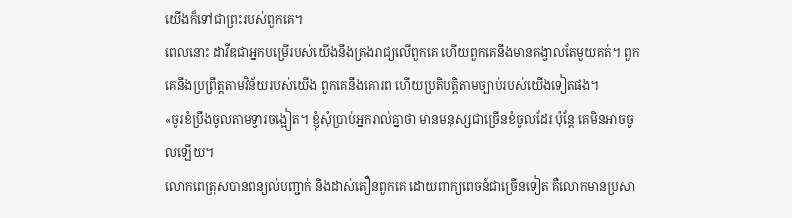យើងក៏ទៅជាព្រះរបស់ពួកគេ។
ពេលនោះ ដាវីឌជាអ្នកបម្រើរបស់យើងនឹងគ្រងរាជ្យលើពួកគេ ហើយពួកគេនឹងមានគង្វាលតែមួយគត់។ ពួកគេនឹងប្រព្រឹត្តតាមវិន័យរបស់យើង ពួកគេនឹងគោរព ហើយប្រតិបត្តិតាមច្បាប់របស់យើងទៀតផង។
«ចូរខំប្រឹងចូលតាមទ្វារចង្អៀត។ ខ្ញុំសុំប្រាប់អ្នករាល់គ្នាថា មានមនុស្សជាច្រើនខំចូលដែរ ប៉ុន្តែ គេមិនអាចចូលឡើយ។
លោកពេត្រុសបានពន្យល់បញ្ជាក់ និងដាស់តឿនពួកគេ ដោយពាក្យពេចន៍ជាច្រើនទៀត គឺលោកមានប្រសា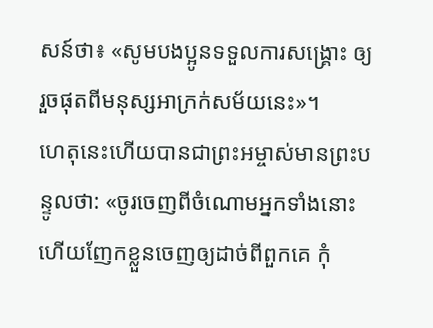សន៍ថា៖ «សូមបងប្អូនទទួលការសង្គ្រោះ ឲ្យរួចផុតពីមនុស្សអាក្រក់សម័យនេះ»។
ហេតុនេះហើយបានជាព្រះអម្ចាស់មានព្រះបន្ទូលថា: «ចូរចេញពីចំណោមអ្នកទាំងនោះ ហើយញែកខ្លួនចេញឲ្យដាច់ពីពួកគេ កុំ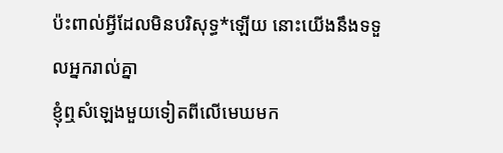ប៉ះពាល់អ្វីដែលមិនបរិសុទ្ធ*ឡើយ នោះយើងនឹងទទួលអ្នករាល់គ្នា
ខ្ញុំឮសំឡេងមួយទៀតពីលើមេឃមក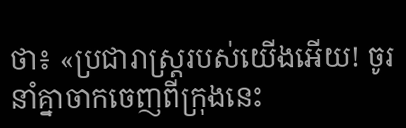ថា៖ «ប្រជារាស្ត្ររបស់យើងអើយ! ចូរនាំគ្នាចាកចេញពីក្រុងនេះ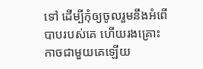ទៅ ដើម្បីកុំឲ្យចូលរួមនឹងអំពើបាបរបស់គេ ហើយរងគ្រោះកាចជាមួយគេឡើយ